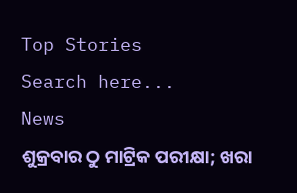Top Stories
Search here...
News
ଶୁକ୍ରବାର ଠୁ ମାଟ୍ରିକ ପରୀକ୍ଷା; ଖରା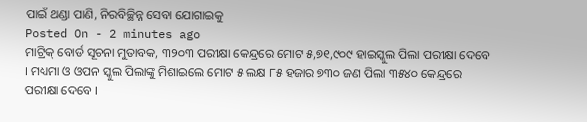ପାଇଁ ଥଣ୍ଡା ପାଣି, ନିରବିଚ୍ଛିନ୍ନ ସେବା ଯୋଗାଇକୁ
Posted On - 2 minutes ago
ମାଟ୍ରିକ୍ ବୋର୍ଡ ସୂଚନା ମୁତାବକ, ୩୨୦୩ ପରୀକ୍ଷା କେନ୍ଦ୍ରରେ ମୋଟ ୫,୭୧,୯୦୯ ହାଇସ୍କୁଲ ପିଲା ପରୀକ୍ଷା ଦେବେ । ମଧ୍ୟମା ଓ ଓପନ ସ୍କୁଲ ପିଲାଙ୍କୁ ମିଶାଇଲେ ମୋଟ ୫ ଲକ୍ଷ ୮୫ ହଜାର ୭୩୦ ଜଣ ପିଲା ୩୫୪୦ କେନ୍ଦ୍ରରେ ପରୀକ୍ଷା ଦେବେ ।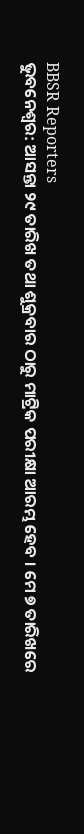BBSR Reporters
ଭୁବନେଶ୍ୱର: ଆସନ୍ତା ୨୯ ତାରିଖ ତଥା ଶୁକ୍ରବାର ଠାରୁ ମାଟ୍ରିକ ପରୀକ୍ଷା ଆରମ୍ଭ ହେବ । ମେ ୭ ତାରିଖରେ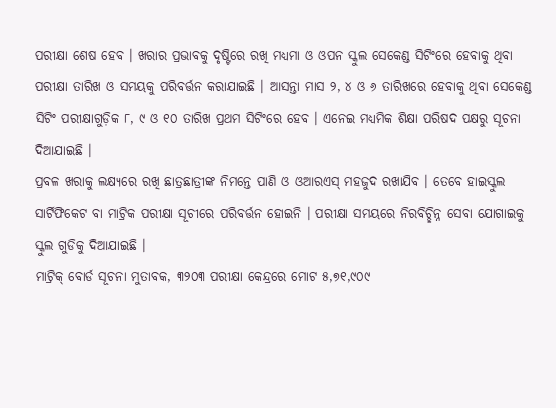ପରୀକ୍ଷା ଶେଷ ହେବ । ଖରାର ପ୍ରଭାବକୁ ଦୃଷ୍ଟିରେ ରଖି ମଧ୍ୟମା ଓ ଓପନ ସ୍କୁଲ ସେକେଣ୍ଡ ସିଟିଂରେ ହେବାକୁ ଥିବା ପରୀକ୍ଷା ତାରିଖ ଓ ସମୟକୁ ପରିବର୍ତ୍ତନ କରାଯାଇଛି । ଆସନ୍ତା ମାସ ୨, ୪ ଓ ୬ ତାରିଖରେ ହେବାକୁ ଥିବା ସେକେଣ୍ଡ ସିଟିଂ ପରୀକ୍ଷାଗୁଡ଼ିକ ୮, ୯ ଓ ୧୦ ତାରିଖ ପ୍ରଥମ ସିଟିଂରେ ହେବ । ଏନେଇ ମଧ୍ୟମିକ ଶିକ୍ଷା ପରିଷଦ ପକ୍ଷରୁ ସୂଚନା ଦିଆଯାଇଛି ।
ପ୍ରବଳ ଖରାକୁ ଲକ୍ଷ୍ୟରେ ରଖି ଛାତ୍ରଛାତ୍ରୀଙ୍କ ନିମନ୍ତେ ପାଣି ଓ ଓଆରଏସ୍ ମହଜୁଦ ରଖାଯିବ । ତେବେ ହାଇସ୍କୁଲ ସାର୍ଟିଫିକେଟ ବା ମାଟ୍ରିକ ପରୀକ୍ଷା ସୂଚୀରେ ପରିବର୍ତ୍ତନ ହୋଇନି । ପରୀକ୍ଷା ସମୟରେ ନିରବିଚ୍ଛିନ୍ନ ସେବା ଯୋଗାଇକୁ ସ୍କୁଲ ଗୁଡିକୁ ଦିଆଯାଇଛି ।
ମାଟ୍ରିକ୍ ବୋର୍ଡ ସୂଚନା ମୁତାବକ, ୩୨୦୩ ପରୀକ୍ଷା କେନ୍ଦ୍ରରେ ମୋଟ ୫,୭୧,୯୦୯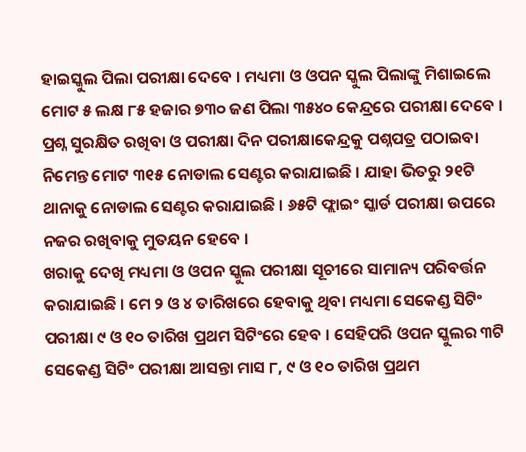ହାଇସ୍କୁଲ ପିଲା ପରୀକ୍ଷା ଦେବେ । ମଧ୍ୟମା ଓ ଓପନ ସ୍କୁଲ ପିଲାଙ୍କୁ ମିଶାଇଲେ ମୋଟ ୫ ଲକ୍ଷ ୮୫ ହଜାର ୭୩୦ ଜଣ ପିଲା ୩୫୪୦ କେନ୍ଦ୍ରରେ ପରୀକ୍ଷା ଦେବେ । ପ୍ରଶ୍ନ ସୁରକ୍ଷିତ ରଖିବା ଓ ପରୀକ୍ଷା ଦିନ ପରୀକ୍ଷାକେନ୍ଦ୍ରକୁ ପଶ୍ନପତ୍ର ପଠାଇବା ନିମେନ୍ତ ମୋଟ ୩୧୫ ନୋଡାଲ ସେଣ୍ଟର କରାଯାଇଛି । ଯାହା ଭିତରୁ ୨୧ଟି ଥାନାକୁ ନୋଡାଲ ସେଣ୍ଟର କରାଯାଇଛି । ୬୫ଟି ଫ୍ଲାଇଂ ସ୍କାର୍ଡ ପରୀକ୍ଷା ଉପରେ ନଜର ରଖିବାକୁ ମୁତୟନ ହେବେ ।
ଖରାକୁ ଦେଖି ମଧ୍ୟମା ଓ ଓପନ ସ୍କୁଲ ପରୀକ୍ଷା ସୂଚୀରେ ସାମାନ୍ୟ ପରିବର୍ତ୍ତନ କରାଯାଇଛି । ମେ ୨ ଓ ୪ ତାରିଖରେ ହେବାକୁ ଥିବା ମଧ୍ୟମା ସେକେଣ୍ଡ ସିଟିଂ ପରୀକ୍ଷା ୯ ଓ ୧୦ ତାରିଖ ପ୍ରଥମ ସିଟିଂରେ ହେବ । ସେହିପରି ଓପନ ସ୍କୁଲର ୩ଟି ସେକେଣ୍ଡ ସିଟିଂ ପରୀକ୍ଷା ଆସନ୍ତା ମାସ ୮, ୯ ଓ ୧୦ ତାରିଖ ପ୍ରଥମ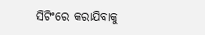ସିଟିଂରେ କରାଯିବାକୁ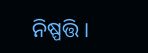ନିଷ୍ପତ୍ତି ।